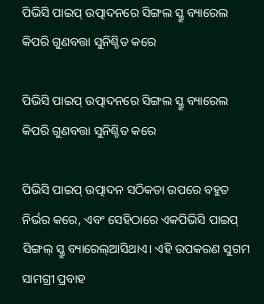ପିଭିସି ପାଇପ୍ ଉତ୍ପାଦନରେ ସିଙ୍ଗଲ ସ୍କ୍ରୁ ବ୍ୟାରେଲ କିପରି ଗୁଣବତ୍ତା ସୁନିଶ୍ଚିତ କରେ

ପିଭିସି ପାଇପ୍ ଉତ୍ପାଦନରେ ସିଙ୍ଗଲ ସ୍କ୍ରୁ ବ୍ୟାରେଲ କିପରି ଗୁଣବତ୍ତା ସୁନିଶ୍ଚିତ କରେ

ପିଭିସି ପାଇପ୍ ଉତ୍ପାଦନ ସଠିକତା ଉପରେ ବହୁତ ନିର୍ଭର କରେ, ଏବଂ ସେହିଠାରେ ଏକପିଭିସି ପାଇପ୍ ସିଙ୍ଗଲ୍ ସ୍କ୍ରୁ ବ୍ୟାରେଲ୍ଆସିଥାଏ। ଏହି ଉପକରଣ ସୁଗମ ସାମଗ୍ରୀ ପ୍ରବାହ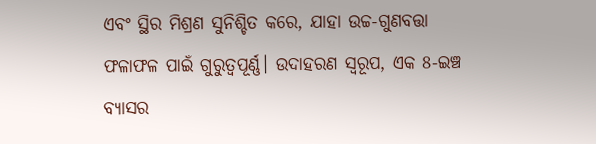ଏବଂ ସ୍ଥିର ମିଶ୍ରଣ ସୁନିଶ୍ଚିତ କରେ, ଯାହା ଉଚ୍ଚ-ଗୁଣବତ୍ତା ଫଳାଫଳ ପାଇଁ ଗୁରୁତ୍ୱପୂର୍ଣ୍ଣ। ଉଦାହରଣ ସ୍ୱରୂପ, ଏକ 8-ଇଞ୍ଚ ବ୍ୟାସର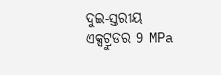ଦୁଇ-ସ୍ତରୀୟ ଏକ୍ସଟ୍ରୁଡର 9 MPa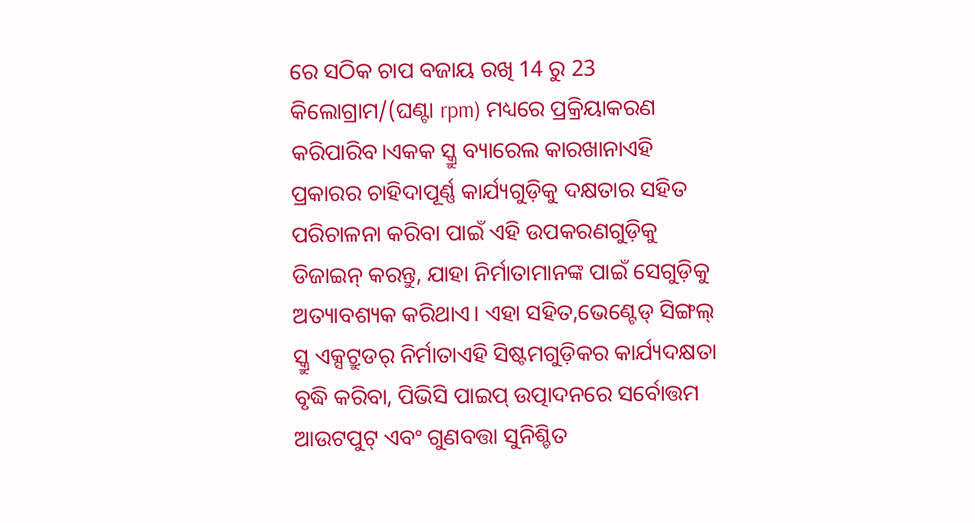ରେ ସଠିକ ଚାପ ବଜାୟ ରଖି 14 ରୁ 23 କିଲୋଗ୍ରାମ/(ଘଣ୍ଟା rpm) ମଧ୍ୟରେ ପ୍ରକ୍ରିୟାକରଣ କରିପାରିବ।ଏକକ ସ୍କ୍ରୁ ବ୍ୟାରେଲ କାରଖାନାଏହି ପ୍ରକାରର ଚାହିଦାପୂର୍ଣ୍ଣ କାର୍ଯ୍ୟଗୁଡ଼ିକୁ ଦକ୍ଷତାର ସହିତ ପରିଚାଳନା କରିବା ପାଇଁ ଏହି ଉପକରଣଗୁଡ଼ିକୁ ଡିଜାଇନ୍ କରନ୍ତୁ, ଯାହା ନିର୍ମାତାମାନଙ୍କ ପାଇଁ ସେଗୁଡ଼ିକୁ ଅତ୍ୟାବଶ୍ୟକ କରିଥାଏ। ଏହା ସହିତ,ଭେଣ୍ଟେଡ୍ ସିଙ୍ଗଲ୍ ସ୍କ୍ରୁ ଏକ୍ସଟ୍ରୁଡର୍ ନିର୍ମାତାଏହି ସିଷ୍ଟମଗୁଡ଼ିକର କାର୍ଯ୍ୟଦକ୍ଷତା ବୃଦ୍ଧି କରିବା, ପିଭିସି ପାଇପ୍ ଉତ୍ପାଦନରେ ସର୍ବୋତ୍ତମ ଆଉଟପୁଟ୍ ଏବଂ ଗୁଣବତ୍ତା ସୁନିଶ୍ଚିତ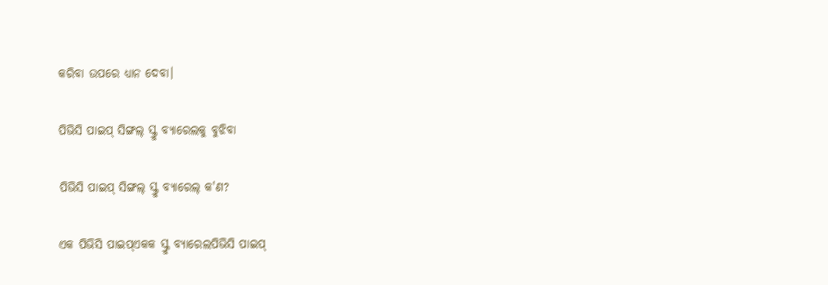କରିବା ଉପରେ ଧ୍ୟାନ ଦେବା।

ପିଭିସି ପାଇପ୍ ସିଙ୍ଗଲ୍ ସ୍କ୍ରୁ ବ୍ୟାରେଲକୁ ବୁଝିବା

ପିଭିସି ପାଇପ୍ ସିଙ୍ଗଲ୍ ସ୍କ୍ରୁ ବ୍ୟାରେଲ୍ କ'ଣ?

ଏକ ପିଭିସି ପାଇପ୍ଏକକ ସ୍କ୍ରୁ ବ୍ୟାରେଲପିଭିସି ପାଇପ୍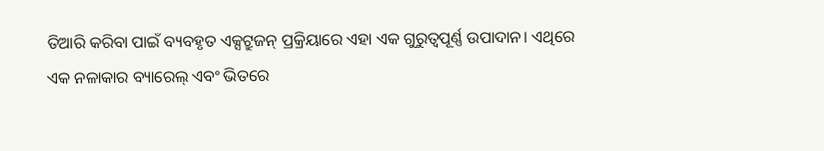ତିଆରି କରିବା ପାଇଁ ବ୍ୟବହୃତ ଏକ୍ସଟ୍ରୁଜନ୍ ପ୍ରକ୍ରିୟାରେ ଏହା ଏକ ଗୁରୁତ୍ୱପୂର୍ଣ୍ଣ ଉପାଦାନ। ଏଥିରେ ଏକ ନଳାକାର ବ୍ୟାରେଲ୍ ଏବଂ ଭିତରେ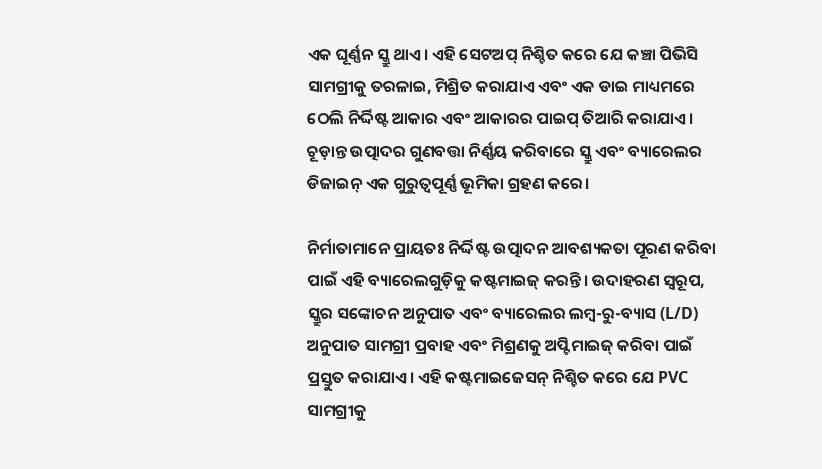ଏକ ଘୂର୍ଣ୍ଣନ ସ୍କ୍ରୁ ଥାଏ। ଏହି ସେଟଅପ୍ ନିଶ୍ଚିତ କରେ ଯେ କଞ୍ଚା ପିଭିସି ସାମଗ୍ରୀକୁ ତରଳାଇ, ମିଶ୍ରିତ କରାଯାଏ ଏବଂ ଏକ ଡାଇ ମାଧ୍ୟମରେ ଠେଲି ନିର୍ଦ୍ଦିଷ୍ଟ ଆକାର ଏବଂ ଆକାରର ପାଇପ୍ ତିଆରି କରାଯାଏ। ଚୂଡ଼ାନ୍ତ ଉତ୍ପାଦର ଗୁଣବତ୍ତା ନିର୍ଣ୍ଣୟ କରିବାରେ ସ୍କ୍ରୁ ଏବଂ ବ୍ୟାରେଲର ଡିଜାଇନ୍ ଏକ ଗୁରୁତ୍ୱପୂର୍ଣ୍ଣ ଭୂମିକା ଗ୍ରହଣ କରେ।

ନିର୍ମାତାମାନେ ପ୍ରାୟତଃ ନିର୍ଦ୍ଦିଷ୍ଟ ଉତ୍ପାଦନ ଆବଶ୍ୟକତା ପୂରଣ କରିବା ପାଇଁ ଏହି ବ୍ୟାରେଲଗୁଡ଼ିକୁ କଷ୍ଟମାଇଜ୍ କରନ୍ତି। ଉଦାହରଣ ସ୍ୱରୂପ, ସ୍କ୍ରୁର ସଙ୍କୋଚନ ଅନୁପାତ ଏବଂ ବ୍ୟାରେଲର ଲମ୍ବ-ରୁ-ବ୍ୟାସ (L/D) ଅନୁପାତ ସାମଗ୍ରୀ ପ୍ରବାହ ଏବଂ ମିଶ୍ରଣକୁ ଅପ୍ଟିମାଇଜ୍ କରିବା ପାଇଁ ପ୍ରସ୍ତୁତ କରାଯାଏ। ଏହି କଷ୍ଟମାଇଜେସନ୍ ନିଶ୍ଚିତ କରେ ଯେ PVC ସାମଗ୍ରୀକୁ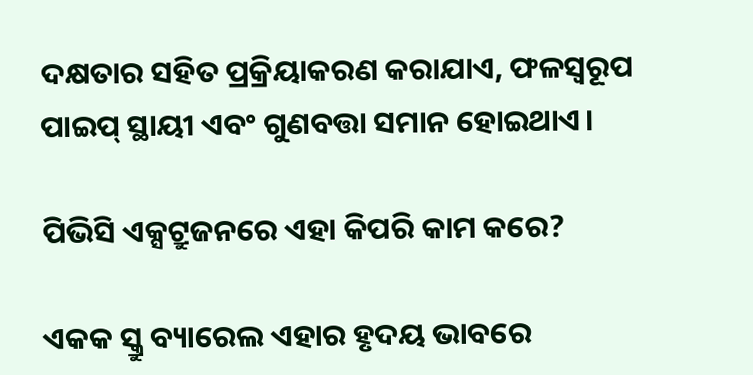ଦକ୍ଷତାର ସହିତ ପ୍ରକ୍ରିୟାକରଣ କରାଯାଏ, ଫଳସ୍ୱରୂପ ପାଇପ୍ ସ୍ଥାୟୀ ଏବଂ ଗୁଣବତ୍ତା ସମାନ ହୋଇଥାଏ।

ପିଭିସି ଏକ୍ସଟ୍ରୁଜନରେ ଏହା କିପରି କାମ କରେ?

ଏକକ ସ୍କ୍ରୁ ବ୍ୟାରେଲ ଏହାର ହୃଦୟ ଭାବରେ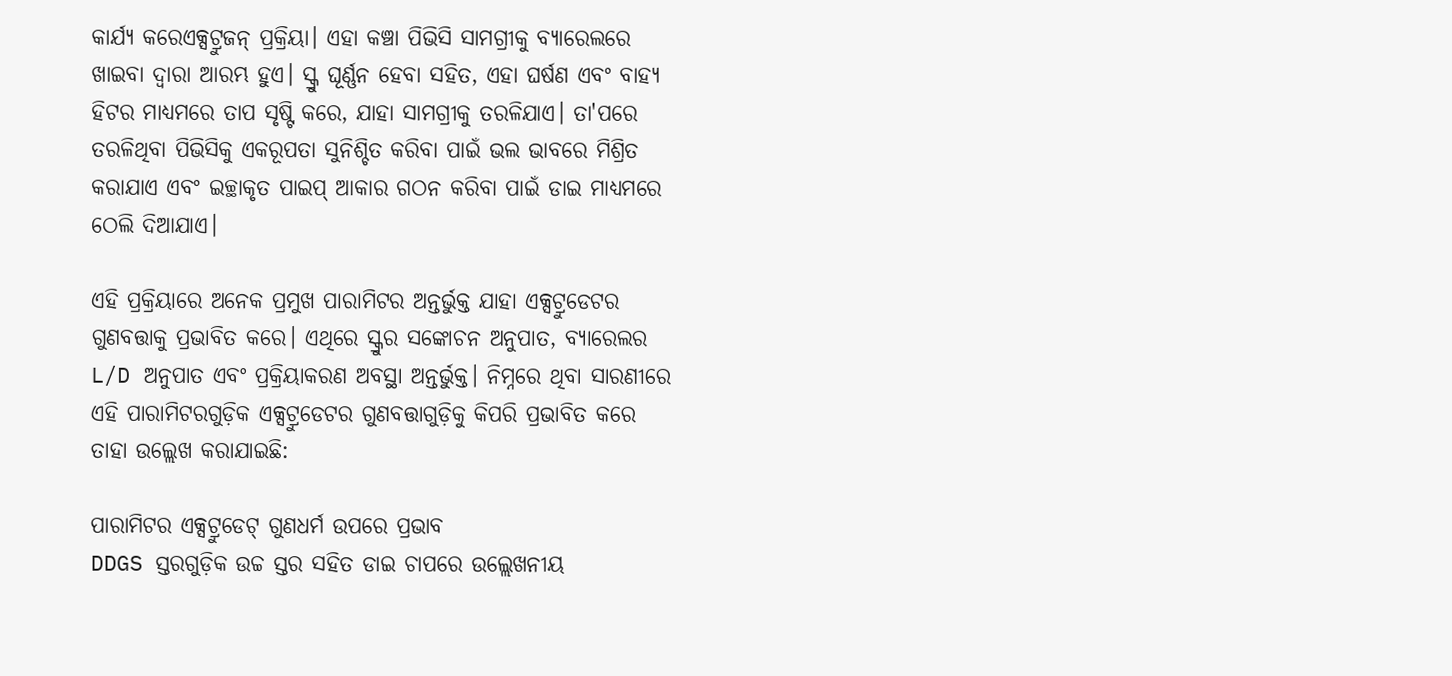କାର୍ଯ୍ୟ କରେଏକ୍ସଟ୍ରୁଜନ୍ ପ୍ରକ୍ରିୟା। ଏହା କଞ୍ଚା ପିଭିସି ସାମଗ୍ରୀକୁ ବ୍ୟାରେଲରେ ଖାଇବା ଦ୍ୱାରା ଆରମ୍ଭ ହୁଏ। ସ୍କ୍ରୁ ଘୂର୍ଣ୍ଣନ ହେବା ସହିତ, ଏହା ଘର୍ଷଣ ଏବଂ ବାହ୍ୟ ହିଟର ମାଧ୍ୟମରେ ତାପ ସୃଷ୍ଟି କରେ, ଯାହା ସାମଗ୍ରୀକୁ ତରଳିଯାଏ। ତା'ପରେ ତରଳିଥିବା ପିଭିସିକୁ ଏକରୂପତା ସୁନିଶ୍ଚିତ କରିବା ପାଇଁ ଭଲ ଭାବରେ ମିଶ୍ରିତ କରାଯାଏ ଏବଂ ଇଚ୍ଛାକୃତ ପାଇପ୍ ଆକାର ଗଠନ କରିବା ପାଇଁ ଡାଇ ମାଧ୍ୟମରେ ଠେଲି ଦିଆଯାଏ।

ଏହି ପ୍ରକ୍ରିୟାରେ ଅନେକ ପ୍ରମୁଖ ପାରାମିଟର ଅନ୍ତର୍ଭୁକ୍ତ ଯାହା ଏକ୍ସଟ୍ରୁଡେଟର ଗୁଣବତ୍ତାକୁ ପ୍ରଭାବିତ କରେ। ଏଥିରେ ସ୍କ୍ରୁର ସଙ୍କୋଚନ ଅନୁପାତ, ବ୍ୟାରେଲର L/D ଅନୁପାତ ଏବଂ ପ୍ରକ୍ରିୟାକରଣ ଅବସ୍ଥା ଅନ୍ତର୍ଭୁକ୍ତ। ନିମ୍ନରେ ଥିବା ସାରଣୀରେ ଏହି ପାରାମିଟରଗୁଡ଼ିକ ଏକ୍ସଟ୍ରୁଡେଟର ଗୁଣବତ୍ତାଗୁଡ଼ିକୁ କିପରି ପ୍ରଭାବିତ କରେ ତାହା ଉଲ୍ଲେଖ କରାଯାଇଛି:

ପାରାମିଟର ଏକ୍ସଟ୍ରୁଡେଟ୍ ଗୁଣଧର୍ମ ଉପରେ ପ୍ରଭାବ
DDGS ସ୍ତରଗୁଡ଼ିକ ଉଚ୍ଚ ସ୍ତର ସହିତ ଡାଇ ଚାପରେ ଉଲ୍ଲେଖନୀୟ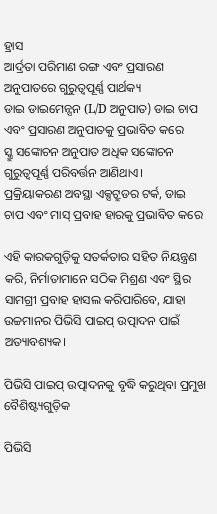ହ୍ରାସ
ଆର୍ଦ୍ରତା ପରିମାଣ ରଙ୍ଗ ଏବଂ ପ୍ରସାରଣ ଅନୁପାତରେ ଗୁରୁତ୍ୱପୂର୍ଣ୍ଣ ପାର୍ଥକ୍ୟ
ଡାଇ ଡାଇମେନ୍ସନ (L/D ଅନୁପାତ) ଡାଇ ଚାପ ଏବଂ ପ୍ରସାରଣ ଅନୁପାତକୁ ପ୍ରଭାବିତ କରେ
ସ୍କ୍ରୁ ସଙ୍କୋଚନ ଅନୁପାତ ଅଧିକ ସଙ୍କୋଚନ ଗୁରୁତ୍ୱପୂର୍ଣ୍ଣ ପରିବର୍ତ୍ତନ ଆଣିଥାଏ।
ପ୍ରକ୍ରିୟାକରଣ ଅବସ୍ଥା ଏକ୍ସଟ୍ରୁଡର ଟର୍କ, ଡାଇ ଚାପ ଏବଂ ମାସ୍ ପ୍ରବାହ ହାରକୁ ପ୍ରଭାବିତ କରେ

ଏହି କାରକଗୁଡ଼ିକୁ ସତର୍କତାର ସହିତ ନିୟନ୍ତ୍ରଣ କରି, ନିର୍ମାତାମାନେ ସଠିକ ମିଶ୍ରଣ ଏବଂ ସ୍ଥିର ସାମଗ୍ରୀ ପ୍ରବାହ ହାସଲ କରିପାରିବେ, ଯାହା ଉଚ୍ଚମାନର ପିଭିସି ପାଇପ୍ ଉତ୍ପାଦନ ପାଇଁ ଅତ୍ୟାବଶ୍ୟକ।

ପିଭିସି ପାଇପ୍ ଉତ୍ପାଦନକୁ ବୃଦ୍ଧି କରୁଥିବା ପ୍ରମୁଖ ବୈଶିଷ୍ଟ୍ୟଗୁଡ଼ିକ

ପିଭିସି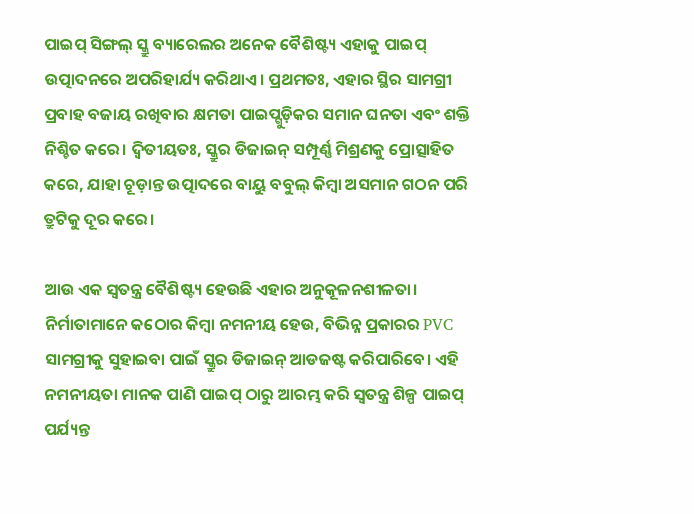ପାଇପ୍ ସିଙ୍ଗଲ୍ ସ୍କ୍ରୁ ବ୍ୟାରେଲର ଅନେକ ବୈଶିଷ୍ଟ୍ୟ ଏହାକୁ ପାଇପ୍ ଉତ୍ପାଦନରେ ଅପରିହାର୍ଯ୍ୟ କରିଥାଏ। ପ୍ରଥମତଃ, ଏହାର ସ୍ଥିର ସାମଗ୍ରୀ ପ୍ରବାହ ବଜାୟ ରଖିବାର କ୍ଷମତା ପାଇପ୍ଗୁଡ଼ିକର ସମାନ ଘନତା ଏବଂ ଶକ୍ତି ନିଶ୍ଚିତ କରେ। ଦ୍ୱିତୀୟତଃ, ସ୍କ୍ରୁର ଡିଜାଇନ୍ ସମ୍ପୂର୍ଣ୍ଣ ମିଶ୍ରଣକୁ ପ୍ରୋତ୍ସାହିତ କରେ, ଯାହା ଚୂଡ଼ାନ୍ତ ଉତ୍ପାଦରେ ବାୟୁ ବବୁଲ୍ କିମ୍ବା ଅସମାନ ଗଠନ ପରି ତ୍ରୁଟିକୁ ଦୂର କରେ।

ଆଉ ଏକ ସ୍ୱତନ୍ତ୍ର ବୈଶିଷ୍ଟ୍ୟ ହେଉଛି ଏହାର ଅନୁକୂଳନଶୀଳତା। ନିର୍ମାତାମାନେ କଠୋର କିମ୍ବା ନମନୀୟ ହେଉ, ବିଭିନ୍ନ ପ୍ରକାରର PVC ସାମଗ୍ରୀକୁ ସୁହାଇବା ପାଇଁ ସ୍କ୍ରୁର ଡିଜାଇନ୍ ଆଡଜଷ୍ଟ କରିପାରିବେ। ଏହି ନମନୀୟତା ମାନକ ପାଣି ପାଇପ୍ ଠାରୁ ଆରମ୍ଭ କରି ସ୍ୱତନ୍ତ୍ର ଶିଳ୍ପ ପାଇପ୍ ପର୍ଯ୍ୟନ୍ତ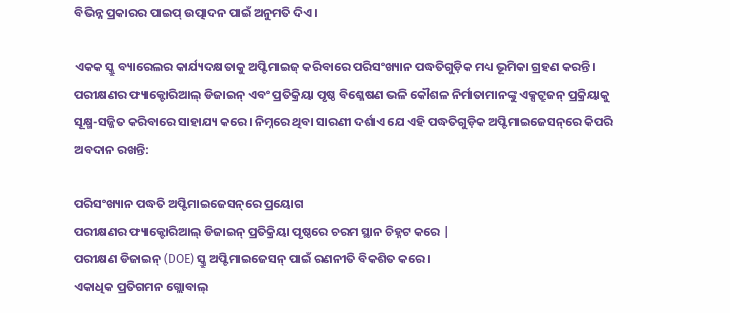ବିଭିନ୍ନ ପ୍ରକାରର ପାଇପ୍ ଉତ୍ପାଦନ ପାଇଁ ଅନୁମତି ଦିଏ।

ଏକକ ସ୍କ୍ରୁ ବ୍ୟାରେଲର କାର୍ଯ୍ୟଦକ୍ଷତାକୁ ଅପ୍ଟିମାଇଜ୍ କରିବାରେ ପରିସଂଖ୍ୟାନ ପଦ୍ଧତିଗୁଡ଼ିକ ମଧ୍ୟ ଭୂମିକା ଗ୍ରହଣ କରନ୍ତି। ପରୀକ୍ଷଣର ଫ୍ୟାକ୍ଟୋରିଆଲ୍ ଡିଜାଇନ୍ ଏବଂ ପ୍ରତିକ୍ରିୟା ପୃଷ୍ଠ ବିଶ୍ଳେଷଣ ଭଳି କୌଶଳ ନିର୍ମାତାମାନଙ୍କୁ ଏକ୍ସଟ୍ରୁଜନ୍ ପ୍ରକ୍ରିୟାକୁ ସୂକ୍ଷ୍ମ-ସଜ୍ଜିତ କରିବାରେ ସାହାଯ୍ୟ କରେ। ନିମ୍ନରେ ଥିବା ସାରଣୀ ଦର୍ଶାଏ ଯେ ଏହି ପଦ୍ଧତିଗୁଡ଼ିକ ଅପ୍ଟିମାଇଜେସନ୍‌ରେ କିପରି ଅବଦାନ ରଖନ୍ତି:

ପରିସଂଖ୍ୟାନ ପଦ୍ଧତି ଅପ୍ଟିମାଇଜେସନ୍‌ରେ ପ୍ରୟୋଗ
ପରୀକ୍ଷଣର ଫ୍ୟାକ୍ଟୋରିଆଲ୍ ଡିଜାଇନ୍ ପ୍ରତିକ୍ରିୟା ପୃଷ୍ଠରେ ଚରମ ସ୍ଥାନ ଚିହ୍ନଟ କରେ |
ପରୀକ୍ଷଣ ଡିଜାଇନ୍ (DOE) ସ୍କ୍ରୁ ଅପ୍ଟିମାଇଜେସନ୍ ପାଇଁ ରଣନୀତି ବିକଶିତ କରେ।
ଏକାଧିକ ପ୍ରତିଗମନ ଗ୍ଲୋବାଲ୍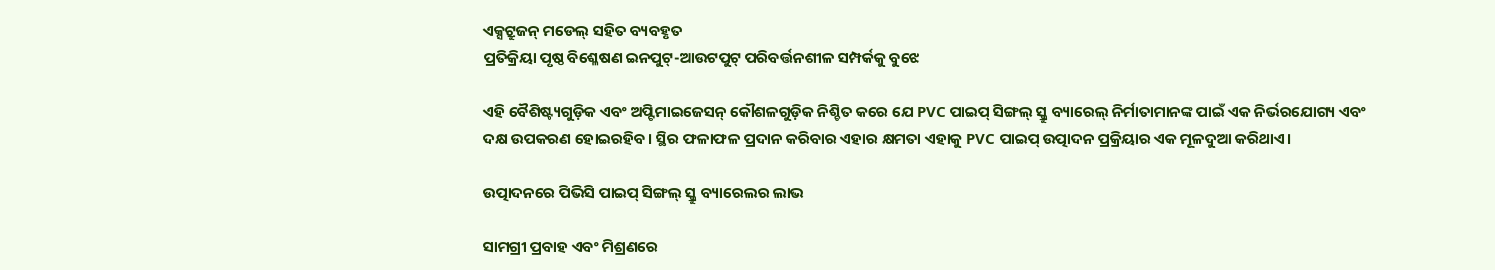ଏକ୍ସଟ୍ରୁଜନ୍ ମଡେଲ୍ ସହିତ ବ୍ୟବହୃତ
ପ୍ରତିକ୍ରିୟା ପୃଷ୍ଠ ବିଶ୍ଳେଷଣ ଇନପୁଟ୍-ଆଉଟପୁଟ୍ ପରିବର୍ତ୍ତନଶୀଳ ସମ୍ପର୍କକୁ ବୁଝେ

ଏହି ବୈଶିଷ୍ଟ୍ୟଗୁଡ଼ିକ ଏବଂ ଅପ୍ଟିମାଇଜେସନ୍ କୌଶଳଗୁଡ଼ିକ ନିଶ୍ଚିତ କରେ ଯେ PVC ପାଇପ୍ ସିଙ୍ଗଲ୍ ସ୍କ୍ରୁ ବ୍ୟାରେଲ୍ ନିର୍ମାତାମାନଙ୍କ ପାଇଁ ଏକ ନିର୍ଭରଯୋଗ୍ୟ ଏବଂ ଦକ୍ଷ ଉପକରଣ ହୋଇରହିବ। ସ୍ଥିର ଫଳାଫଳ ପ୍ରଦାନ କରିବାର ଏହାର କ୍ଷମତା ଏହାକୁ PVC ପାଇପ୍ ଉତ୍ପାଦନ ପ୍ରକ୍ରିୟାର ଏକ ମୂଳଦୁଆ କରିଥାଏ।

ଉତ୍ପାଦନରେ ପିଭିସି ପାଇପ୍ ସିଙ୍ଗଲ୍ ସ୍କ୍ରୁ ବ୍ୟାରେଲର ଲାଭ

ସାମଗ୍ରୀ ପ୍ରବାହ ଏବଂ ମିଶ୍ରଣରେ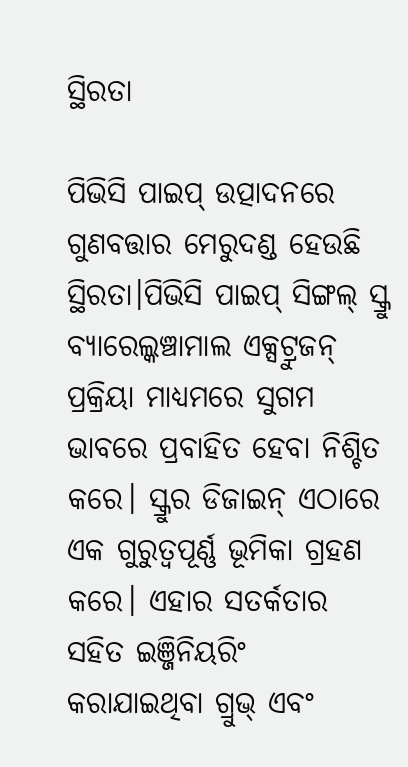ସ୍ଥିରତା

ପିଭିସି ପାଇପ୍ ଉତ୍ପାଦନରେ ଗୁଣବତ୍ତାର ମେରୁଦଣ୍ଡ ହେଉଛି ସ୍ଥିରତା।ପିଭିସି ପାଇପ୍ ସିଙ୍ଗଲ୍ ସ୍କ୍ରୁ ବ୍ୟାରେଲ୍କଞ୍ଚାମାଲ ଏକ୍ସଟ୍ରୁଜନ୍ ପ୍ରକ୍ରିୟା ମାଧ୍ୟମରେ ସୁଗମ ଭାବରେ ପ୍ରବାହିତ ହେବା ନିଶ୍ଚିତ କରେ। ସ୍କ୍ରୁର ଡିଜାଇନ୍ ଏଠାରେ ଏକ ଗୁରୁତ୍ୱପୂର୍ଣ୍ଣ ଭୂମିକା ଗ୍ରହଣ କରେ। ଏହାର ସତର୍କତାର ସହିତ ଇଞ୍ଜିନିୟରିଂ କରାଯାଇଥିବା ଗ୍ରୁଭ୍ ଏବଂ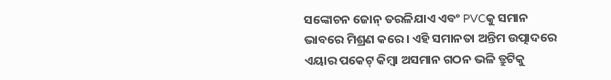ସଙ୍କୋଚନ ଜୋନ୍ ତରଳିଯାଏ ଏବଂ PVCକୁ ସମାନ ଭାବରେ ମିଶ୍ରଣ କରେ। ଏହି ସମାନତା ଅନ୍ତିମ ଉତ୍ପାଦରେ ଏୟାର ପକେଟ୍ କିମ୍ବା ଅସମାନ ଗଠନ ଭଳି ତ୍ରୁଟିକୁ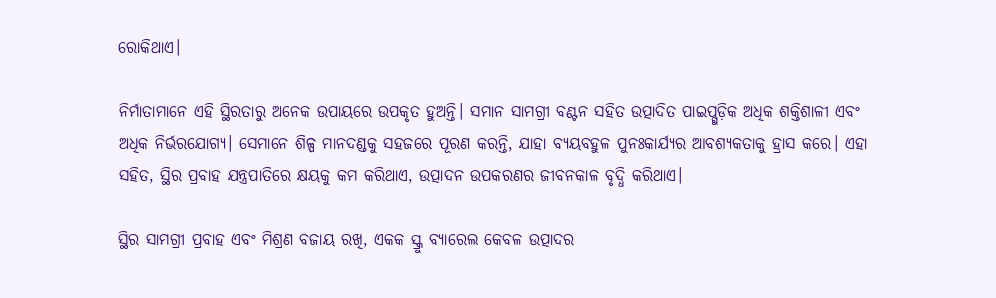ରୋକିଥାଏ।

ନିର୍ମାତାମାନେ ଏହି ସ୍ଥିରତାରୁ ଅନେକ ଉପାୟରେ ଉପକୃତ ହୁଅନ୍ତି। ସମାନ ସାମଗ୍ରୀ ବଣ୍ଟନ ସହିତ ଉତ୍ପାଦିତ ପାଇପ୍ଗୁଡ଼ିକ ଅଧିକ ଶକ୍ତିଶାଳୀ ଏବଂ ଅଧିକ ନିର୍ଭରଯୋଗ୍ୟ। ସେମାନେ ଶିଳ୍ପ ମାନଦଣ୍ଡକୁ ସହଜରେ ପୂରଣ କରନ୍ତି, ଯାହା ବ୍ୟୟବହୁଳ ପୁନଃକାର୍ଯ୍ୟର ଆବଶ୍ୟକତାକୁ ହ୍ରାସ କରେ। ଏହା ସହିତ, ସ୍ଥିର ପ୍ରବାହ ଯନ୍ତ୍ରପାତିରେ କ୍ଷୟକୁ କମ କରିଥାଏ, ଉତ୍ପାଦନ ଉପକରଣର ଜୀବନକାଳ ବୃଦ୍ଧି କରିଥାଏ।

ସ୍ଥିର ସାମଗ୍ରୀ ପ୍ରବାହ ଏବଂ ମିଶ୍ରଣ ବଜାୟ ରଖି, ଏକକ ସ୍କ୍ରୁ ବ୍ୟାରେଲ କେବଳ ଉତ୍ପାଦର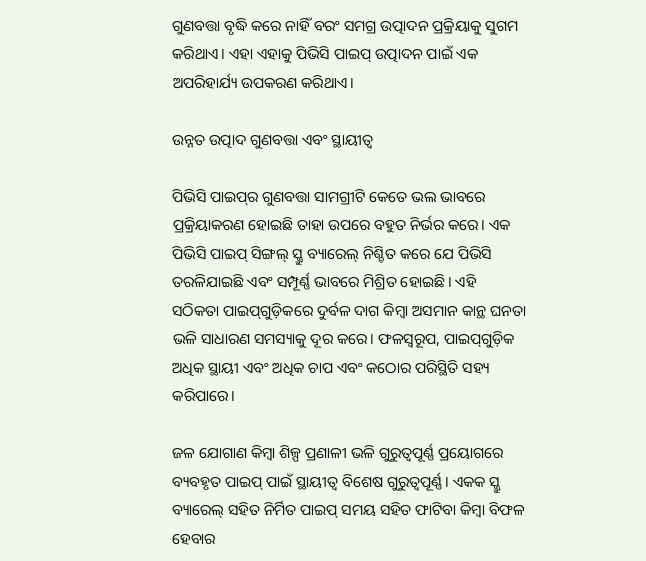ଗୁଣବତ୍ତା ବୃଦ୍ଧି କରେ ନାହିଁ ବରଂ ସମଗ୍ର ଉତ୍ପାଦନ ପ୍ରକ୍ରିୟାକୁ ସୁଗମ କରିଥାଏ। ଏହା ଏହାକୁ ପିଭିସି ପାଇପ୍ ଉତ୍ପାଦନ ପାଇଁ ଏକ ଅପରିହାର୍ଯ୍ୟ ଉପକରଣ କରିଥାଏ।

ଉନ୍ନତ ଉତ୍ପାଦ ଗୁଣବତ୍ତା ଏବଂ ସ୍ଥାୟୀତ୍ୱ

ପିଭିସି ପାଇପ୍‌ର ଗୁଣବତ୍ତା ସାମଗ୍ରୀଟି କେତେ ଭଲ ଭାବରେ ପ୍ରକ୍ରିୟାକରଣ ହୋଇଛି ତାହା ଉପରେ ବହୁତ ନିର୍ଭର କରେ। ଏକ ପିଭିସି ପାଇପ୍ ସିଙ୍ଗଲ୍ ସ୍କ୍ରୁ ବ୍ୟାରେଲ୍ ନିଶ୍ଚିତ କରେ ଯେ ପିଭିସି ତରଳିଯାଇଛି ଏବଂ ସମ୍ପୂର୍ଣ୍ଣ ଭାବରେ ମିଶ୍ରିତ ହୋଇଛି। ଏହି ସଠିକତା ପାଇପ୍‌ଗୁଡ଼ିକରେ ଦୁର୍ବଳ ଦାଗ କିମ୍ବା ଅସମାନ କାନ୍ଥ ଘନତା ଭଳି ସାଧାରଣ ସମସ୍ୟାକୁ ଦୂର କରେ। ଫଳସ୍ୱରୂପ, ପାଇପ୍‌ଗୁଡ଼ିକ ଅଧିକ ସ୍ଥାୟୀ ଏବଂ ଅଧିକ ଚାପ ଏବଂ କଠୋର ପରିସ୍ଥିତି ସହ୍ୟ କରିପାରେ।

ଜଳ ଯୋଗାଣ କିମ୍ବା ଶିଳ୍ପ ପ୍ରଣାଳୀ ଭଳି ଗୁରୁତ୍ୱପୂର୍ଣ୍ଣ ପ୍ରୟୋଗରେ ବ୍ୟବହୃତ ପାଇପ୍ ପାଇଁ ସ୍ଥାୟୀତ୍ୱ ବିଶେଷ ଗୁରୁତ୍ୱପୂର୍ଣ୍ଣ। ଏକକ ସ୍କ୍ରୁ ବ୍ୟାରେଲ୍ ସହିତ ନିର୍ମିତ ପାଇପ୍ ସମୟ ସହିତ ଫାଟିବା କିମ୍ବା ବିଫଳ ହେବାର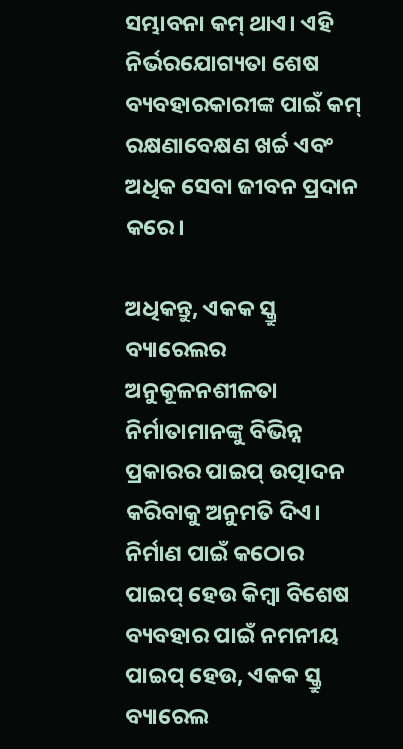ସମ୍ଭାବନା କମ୍ ଥାଏ। ଏହି ନିର୍ଭରଯୋଗ୍ୟତା ଶେଷ ବ୍ୟବହାରକାରୀଙ୍କ ପାଇଁ କମ୍ ରକ୍ଷଣାବେକ୍ଷଣ ଖର୍ଚ୍ଚ ଏବଂ ଅଧିକ ସେବା ଜୀବନ ପ୍ରଦାନ କରେ।

ଅଧିକନ୍ତୁ, ଏକକ ସ୍କ୍ରୁ ବ୍ୟାରେଲର ଅନୁକୂଳନଶୀଳତା ନିର୍ମାତାମାନଙ୍କୁ ବିଭିନ୍ନ ପ୍ରକାରର ପାଇପ୍ ଉତ୍ପାଦନ କରିବାକୁ ଅନୁମତି ଦିଏ। ନିର୍ମାଣ ପାଇଁ କଠୋର ପାଇପ୍ ହେଉ କିମ୍ବା ବିଶେଷ ବ୍ୟବହାର ପାଇଁ ନମନୀୟ ପାଇପ୍ ହେଉ, ଏକକ ସ୍କ୍ରୁ ବ୍ୟାରେଲ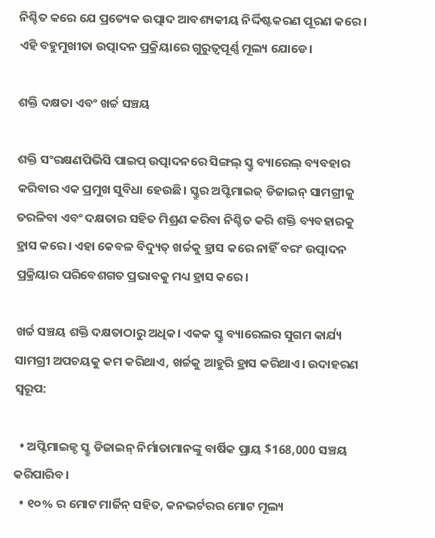ନିଶ୍ଚିତ କରେ ଯେ ପ୍ରତ୍ୟେକ ଉତ୍ପାଦ ଆବଶ୍ୟକୀୟ ନିର୍ଦ୍ଦିଷ୍ଟକରଣ ପୂରଣ କରେ। ଏହି ବହୁମୁଖୀତା ଉତ୍ପାଦନ ପ୍ରକ୍ରିୟାରେ ଗୁରୁତ୍ୱପୂର୍ଣ୍ଣ ମୂଲ୍ୟ ଯୋଡେ।

ଶକ୍ତି ଦକ୍ଷତା ଏବଂ ଖର୍ଚ୍ଚ ସଞ୍ଚୟ

ଶକ୍ତି ସଂରକ୍ଷଣପିଭିସି ପାଇପ୍ ଉତ୍ପାଦନରେ ସିଙ୍ଗଲ୍ ସ୍କ୍ରୁ ବ୍ୟାରେଲ୍ ବ୍ୟବହାର କରିବାର ଏକ ପ୍ରମୁଖ ସୁବିଧା ହେଉଛି। ସ୍କ୍ରୁର ଅପ୍ଟିମାଇଜ୍ ଡିଜାଇନ୍ ସାମଗ୍ରୀକୁ ତରଳିବା ଏବଂ ଦକ୍ଷତାର ସହିତ ମିଶ୍ରଣ କରିବା ନିଶ୍ଚିତ କରି ଶକ୍ତି ବ୍ୟବହାରକୁ ହ୍ରାସ କରେ। ଏହା କେବଳ ବିଦ୍ୟୁତ୍ ଖର୍ଚ୍ଚକୁ ହ୍ରାସ କରେ ନାହିଁ ବରଂ ଉତ୍ପାଦନ ପ୍ରକ୍ରିୟାର ପରିବେଶଗତ ପ୍ରଭାବକୁ ମଧ୍ୟ ହ୍ରାସ କରେ।

ଖର୍ଚ୍ଚ ସଞ୍ଚୟ ଶକ୍ତି ଦକ୍ଷତାଠାରୁ ଅଧିକ। ଏକକ ସ୍କ୍ରୁ ବ୍ୟାରେଲର ସୁଗମ କାର୍ଯ୍ୟ ସାମଗ୍ରୀ ଅପଚୟକୁ କମ କରିଥାଏ, ଖର୍ଚ୍ଚକୁ ଆହୁରି ହ୍ରାସ କରିଥାଏ। ଉଦାହରଣ ସ୍ୱରୂପ:

  • ଅପ୍ଟିମାଇଜ୍ଡ ସ୍କ୍ରୁ ଡିଜାଇନ୍ ନିର୍ମାତାମାନଙ୍କୁ ବାର୍ଷିକ ପ୍ରାୟ $168,000 ସଞ୍ଚୟ କରିପାରିବ।
  • ୧୦% ର ମୋଟ ମାର୍ଜିନ୍ ସହିତ, କନଭର୍ଟରର ମୋଟ ମୂଲ୍ୟ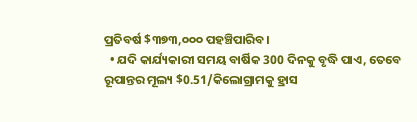ପ୍ରତିବର୍ଷ $୩୭୩,୦୦୦ ପହଞ୍ଚିପାରିବ।
  • ଯଦି କାର୍ଯ୍ୟକାରୀ ସମୟ ବାର୍ଷିକ 300 ଦିନକୁ ବୃଦ୍ଧି ପାଏ, ତେବେ ରୂପାନ୍ତର ମୂଲ୍ୟ $0.51/କିଲୋଗ୍ରାମକୁ ହ୍ରାସ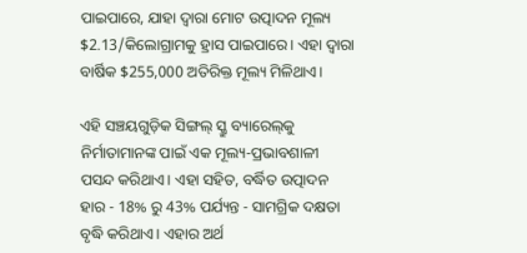ପାଇପାରେ, ଯାହା ଦ୍ଵାରା ମୋଟ ଉତ୍ପାଦନ ମୂଲ୍ୟ $2.13/କିଲୋଗ୍ରାମକୁ ହ୍ରାସ ପାଇପାରେ। ଏହା ଦ୍ଵାରା ବାର୍ଷିକ $255,000 ଅତିରିକ୍ତ ମୂଲ୍ୟ ମିଳିଥାଏ।

ଏହି ସଞ୍ଚୟଗୁଡ଼ିକ ସିଙ୍ଗଲ୍ ସ୍କ୍ରୁ ବ୍ୟାରେଲ୍‌କୁ ନିର୍ମାତାମାନଙ୍କ ପାଇଁ ଏକ ମୂଲ୍ୟ-ପ୍ରଭାବଶାଳୀ ପସନ୍ଦ କରିଥାଏ। ଏହା ସହିତ, ବର୍ଦ୍ଧିତ ଉତ୍ପାଦନ ହାର - 18% ରୁ 43% ପର୍ଯ୍ୟନ୍ତ - ସାମଗ୍ରିକ ଦକ୍ଷତା ବୃଦ୍ଧି କରିଥାଏ। ଏହାର ଅର୍ଥ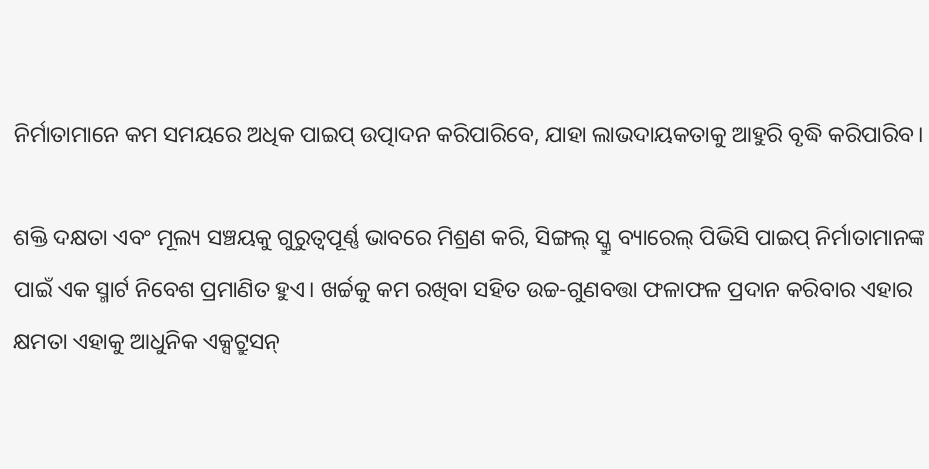ନିର୍ମାତାମାନେ କମ ସମୟରେ ଅଧିକ ପାଇପ୍ ଉତ୍ପାଦନ କରିପାରିବେ, ଯାହା ଲାଭଦାୟକତାକୁ ଆହୁରି ବୃଦ୍ଧି କରିପାରିବ।

ଶକ୍ତି ଦକ୍ଷତା ଏବଂ ମୂଲ୍ୟ ସଞ୍ଚୟକୁ ଗୁରୁତ୍ୱପୂର୍ଣ୍ଣ ଭାବରେ ମିଶ୍ରଣ କରି, ସିଙ୍ଗଲ୍ ସ୍କ୍ରୁ ବ୍ୟାରେଲ୍ ପିଭିସି ପାଇପ୍ ନିର୍ମାତାମାନଙ୍କ ପାଇଁ ଏକ ସ୍ମାର୍ଟ ନିବେଶ ପ୍ରମାଣିତ ହୁଏ। ଖର୍ଚ୍ଚକୁ କମ ରଖିବା ସହିତ ଉଚ୍ଚ-ଗୁଣବତ୍ତା ଫଳାଫଳ ପ୍ରଦାନ କରିବାର ଏହାର କ୍ଷମତା ଏହାକୁ ଆଧୁନିକ ଏକ୍ସଟ୍ରୁସନ୍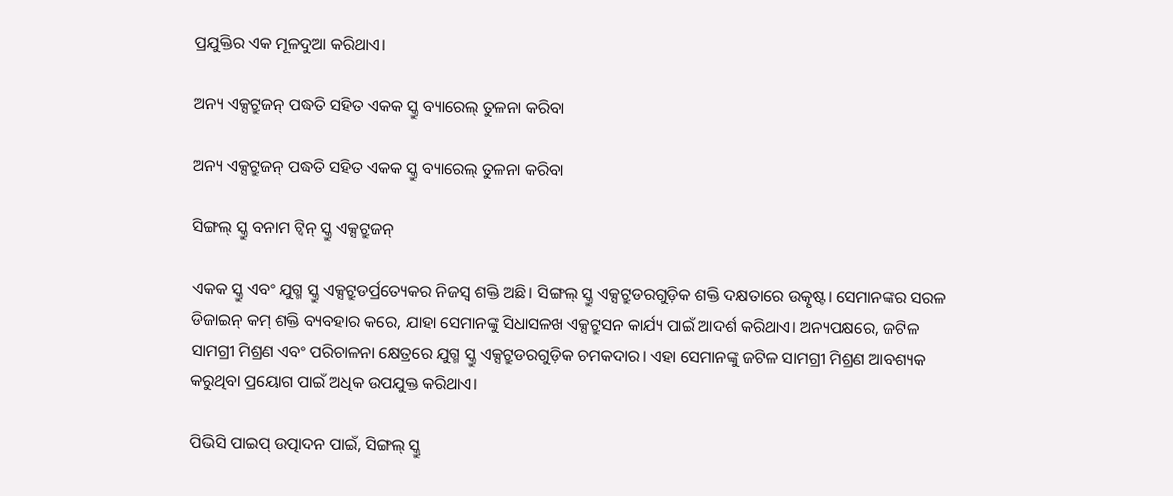ପ୍ରଯୁକ୍ତିର ଏକ ମୂଳଦୁଆ କରିଥାଏ।

ଅନ୍ୟ ଏକ୍ସଟ୍ରୁଜନ୍ ପଦ୍ଧତି ସହିତ ଏକକ ସ୍କ୍ରୁ ବ୍ୟାରେଲ୍ ତୁଳନା କରିବା

ଅନ୍ୟ ଏକ୍ସଟ୍ରୁଜନ୍ ପଦ୍ଧତି ସହିତ ଏକକ ସ୍କ୍ରୁ ବ୍ୟାରେଲ୍ ତୁଳନା କରିବା

ସିଙ୍ଗଲ୍ ସ୍କ୍ରୁ ବନାମ ଟ୍ୱିନ୍ ସ୍କ୍ରୁ ଏକ୍ସଟ୍ରୁଜନ୍

ଏକକ ସ୍କ୍ରୁ ଏବଂ ଯୁଗ୍ମ ସ୍କ୍ରୁ ଏକ୍ସଟ୍ରୁଡର୍ପ୍ରତ୍ୟେକର ନିଜସ୍ୱ ଶକ୍ତି ଅଛି। ସିଙ୍ଗଲ୍ ସ୍କ୍ରୁ ଏକ୍ସଟ୍ରୁଡରଗୁଡ଼ିକ ଶକ୍ତି ଦକ୍ଷତାରେ ଉତ୍କୃଷ୍ଟ। ସେମାନଙ୍କର ସରଳ ଡିଜାଇନ୍ କମ୍ ଶକ୍ତି ବ୍ୟବହାର କରେ, ଯାହା ସେମାନଙ୍କୁ ସିଧାସଳଖ ଏକ୍ସଟ୍ରୁସନ କାର୍ଯ୍ୟ ପାଇଁ ଆଦର୍ଶ କରିଥାଏ। ଅନ୍ୟପକ୍ଷରେ, ଜଟିଳ ସାମଗ୍ରୀ ମିଶ୍ରଣ ଏବଂ ପରିଚାଳନା କ୍ଷେତ୍ରରେ ଯୁଗ୍ମ ସ୍କ୍ରୁ ଏକ୍ସଟ୍ରୁଡରଗୁଡ଼ିକ ଚମକଦାର। ଏହା ସେମାନଙ୍କୁ ଜଟିଳ ସାମଗ୍ରୀ ମିଶ୍ରଣ ଆବଶ୍ୟକ କରୁଥିବା ପ୍ରୟୋଗ ପାଇଁ ଅଧିକ ଉପଯୁକ୍ତ କରିଥାଏ।

ପିଭିସି ପାଇପ୍ ଉତ୍ପାଦନ ପାଇଁ, ସିଙ୍ଗଲ୍ ସ୍କ୍ରୁ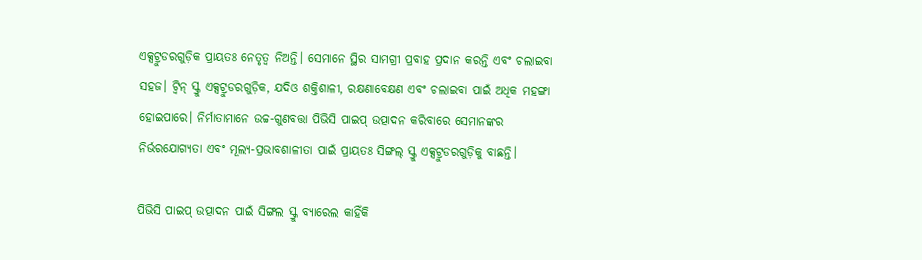ଏକ୍ସଟ୍ରୁଡରଗୁଡ଼ିକ ପ୍ରାୟତଃ ନେତୃତ୍ୱ ନିଅନ୍ତି। ସେମାନେ ସ୍ଥିର ସାମଗ୍ରୀ ପ୍ରବାହ ପ୍ରଦାନ କରନ୍ତି ଏବଂ ଚଲାଇବା ସହଜ। ଟ୍ୱିନ୍ ସ୍କ୍ରୁ ଏକ୍ସଟ୍ରୁଡରଗୁଡ଼ିକ, ଯଦିଓ ଶକ୍ତିଶାଳୀ, ରକ୍ଷଣାବେକ୍ଷଣ ଏବଂ ଚଲାଇବା ପାଇଁ ଅଧିକ ମହଙ୍ଗା ହୋଇପାରେ। ନିର୍ମାତାମାନେ ଉଚ୍ଚ-ଗୁଣବତ୍ତା ପିଭିସି ପାଇପ୍ ଉତ୍ପାଦନ କରିବାରେ ସେମାନଙ୍କର ନିର୍ଭରଯୋଗ୍ୟତା ଏବଂ ମୂଲ୍ୟ-ପ୍ରଭାବଶାଳୀତା ପାଇଁ ପ୍ରାୟତଃ ସିଙ୍ଗଲ୍ ସ୍କ୍ରୁ ଏକ୍ସଟ୍ରୁଡରଗୁଡ଼ିକୁ ବାଛନ୍ତି।

ପିଭିସି ପାଇପ୍ ଉତ୍ପାଦନ ପାଇଁ ସିଙ୍ଗଲ ସ୍କ୍ରୁ ବ୍ୟାରେଲ କାହିଁକି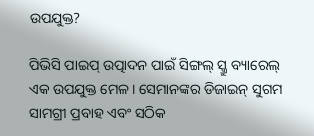ଉପଯୁକ୍ତ?

ପିଭିସି ପାଇପ୍ ଉତ୍ପାଦନ ପାଇଁ ସିଙ୍ଗଲ୍ ସ୍କ୍ରୁ ବ୍ୟାରେଲ୍ ଏକ ଉପଯୁକ୍ତ ମେଳ। ସେମାନଙ୍କର ଡିଜାଇନ୍ ସୁଗମ ସାମଗ୍ରୀ ପ୍ରବାହ ଏବଂ ସଠିକ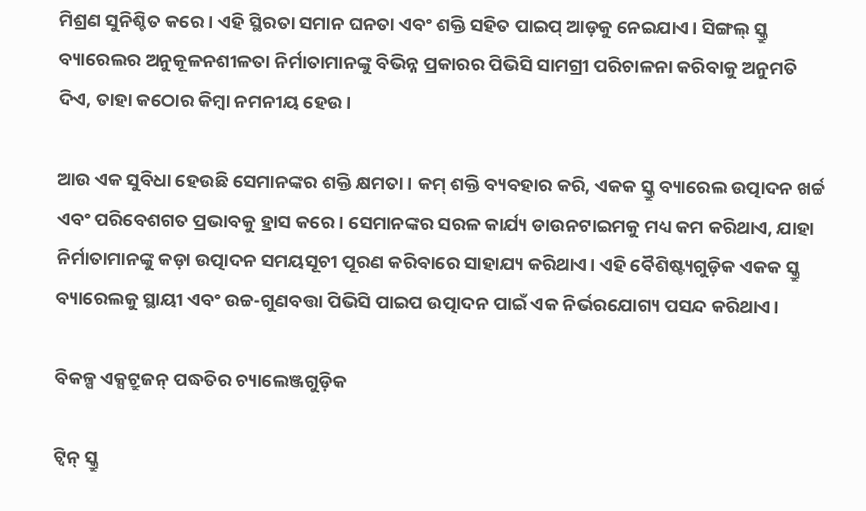ମିଶ୍ରଣ ସୁନିଶ୍ଚିତ କରେ। ଏହି ସ୍ଥିରତା ସମାନ ଘନତା ଏବଂ ଶକ୍ତି ସହିତ ପାଇପ୍ ଆଡ଼କୁ ନେଇଯାଏ। ସିଙ୍ଗଲ୍ ସ୍କ୍ରୁ ବ୍ୟାରେଲର ଅନୁକୂଳନଶୀଳତା ନିର୍ମାତାମାନଙ୍କୁ ବିଭିନ୍ନ ପ୍ରକାରର ପିଭିସି ସାମଗ୍ରୀ ପରିଚାଳନା କରିବାକୁ ଅନୁମତି ଦିଏ, ତାହା କଠୋର କିମ୍ବା ନମନୀୟ ହେଉ।

ଆଉ ଏକ ସୁବିଧା ହେଉଛି ସେମାନଙ୍କର ଶକ୍ତି କ୍ଷମତା। କମ୍ ଶକ୍ତି ବ୍ୟବହାର କରି, ଏକକ ସ୍କ୍ରୁ ବ୍ୟାରେଲ ଉତ୍ପାଦନ ଖର୍ଚ୍ଚ ଏବଂ ପରିବେଶଗତ ପ୍ରଭାବକୁ ହ୍ରାସ କରେ। ସେମାନଙ୍କର ସରଳ କାର୍ଯ୍ୟ ଡାଉନଟାଇମକୁ ମଧ୍ୟ କମ କରିଥାଏ, ଯାହା ନିର୍ମାତାମାନଙ୍କୁ କଡ଼ା ଉତ୍ପାଦନ ସମୟସୂଚୀ ପୂରଣ କରିବାରେ ସାହାଯ୍ୟ କରିଥାଏ। ଏହି ବୈଶିଷ୍ଟ୍ୟଗୁଡ଼ିକ ଏକକ ସ୍କ୍ରୁ ବ୍ୟାରେଲକୁ ସ୍ଥାୟୀ ଏବଂ ଉଚ୍ଚ-ଗୁଣବତ୍ତା ପିଭିସି ପାଇପ ଉତ୍ପାଦନ ପାଇଁ ଏକ ନିର୍ଭରଯୋଗ୍ୟ ପସନ୍ଦ କରିଥାଏ।

ବିକଳ୍ପ ଏକ୍ସଟ୍ରୁଜନ୍ ପଦ୍ଧତିର ଚ୍ୟାଲେଞ୍ଜଗୁଡ଼ିକ

ଟ୍ୱିନ୍ ସ୍କ୍ରୁ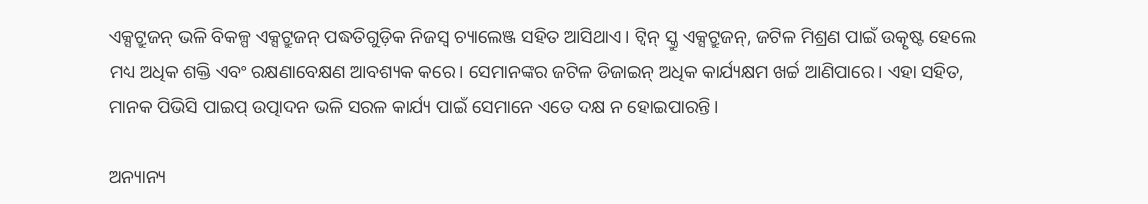ଏକ୍ସଟ୍ରୁଜନ୍ ଭଳି ବିକଳ୍ପ ଏକ୍ସଟ୍ରୁଜନ୍ ପଦ୍ଧତିଗୁଡ଼ିକ ନିଜସ୍ୱ ଚ୍ୟାଲେଞ୍ଜ ସହିତ ଆସିଥାଏ। ଟ୍ୱିନ୍ ସ୍କ୍ରୁ ଏକ୍ସଟ୍ରୁଜନ୍, ଜଟିଳ ମିଶ୍ରଣ ପାଇଁ ଉତ୍କୃଷ୍ଟ ହେଲେ ମଧ୍ୟ ଅଧିକ ଶକ୍ତି ଏବଂ ରକ୍ଷଣାବେକ୍ଷଣ ଆବଶ୍ୟକ କରେ। ସେମାନଙ୍କର ଜଟିଳ ଡିଜାଇନ୍ ଅଧିକ କାର୍ଯ୍ୟକ୍ଷମ ଖର୍ଚ୍ଚ ଆଣିପାରେ। ଏହା ସହିତ, ମାନକ ପିଭିସି ପାଇପ୍ ଉତ୍ପାଦନ ଭଳି ସରଳ କାର୍ଯ୍ୟ ପାଇଁ ସେମାନେ ଏତେ ଦକ୍ଷ ନ ହୋଇପାରନ୍ତି।

ଅନ୍ୟାନ୍ୟ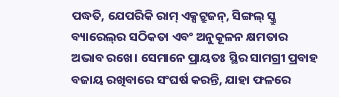ପଦ୍ଧତି, ଯେପରିକି ରାମ୍ ଏକ୍ସଟ୍ରୁଜନ୍, ସିଙ୍ଗଲ୍ ସ୍କ୍ରୁ ବ୍ୟାରେଲ୍‌ର ସଠିକତା ଏବଂ ଅନୁକୂଳନ କ୍ଷମତାର ଅଭାବ ରଖେ। ସେମାନେ ପ୍ରାୟତଃ ସ୍ଥିର ସାମଗ୍ରୀ ପ୍ରବାହ ବଜାୟ ରଖିବାରେ ସଂଘର୍ଷ କରନ୍ତି, ଯାହା ଫଳରେ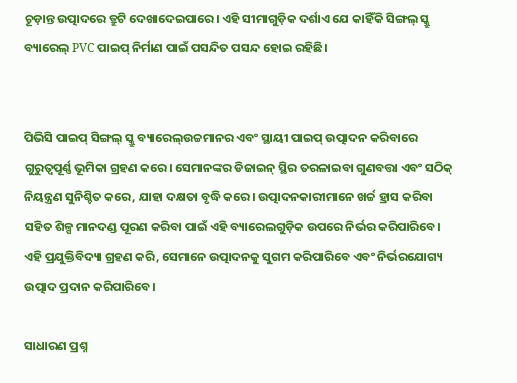ଚୂଡ଼ାନ୍ତ ଉତ୍ପାଦରେ ତ୍ରୁଟି ଦେଖାଦେଇପାରେ। ଏହି ସୀମାଗୁଡ଼ିକ ଦର୍ଶାଏ ଯେ କାହିଁକି ସିଙ୍ଗଲ୍ ସ୍କ୍ରୁ ବ୍ୟାରେଲ୍‌ PVC ପାଇପ୍ ନିର୍ମାଣ ପାଇଁ ପସନ୍ଦିତ ପସନ୍ଦ ହୋଇ ରହିଛି।


ପିଭିସି ପାଇପ୍ ସିଙ୍ଗଲ୍ ସ୍କ୍ରୁ ବ୍ୟାରେଲ୍ଉଚ୍ଚମାନର ଏବଂ ସ୍ଥାୟୀ ପାଇପ୍ ଉତ୍ପାଦନ କରିବାରେ ଗୁରୁତ୍ୱପୂର୍ଣ୍ଣ ଭୂମିକା ଗ୍ରହଣ କରେ। ସେମାନଙ୍କର ଡିଜାଇନ୍ ସ୍ଥିର ତରଳାଇବା ଗୁଣବତ୍ତା ଏବଂ ସଠିକ୍ ନିୟନ୍ତ୍ରଣ ସୁନିଶ୍ଚିତ କରେ, ଯାହା ଦକ୍ଷତା ବୃଦ୍ଧି କରେ। ଉତ୍ପାଦନକାରୀମାନେ ଖର୍ଚ୍ଚ ହ୍ରାସ କରିବା ସହିତ ଶିଳ୍ପ ମାନଦଣ୍ଡ ପୂରଣ କରିବା ପାଇଁ ଏହି ବ୍ୟାରେଲଗୁଡ଼ିକ ଉପରେ ନିର୍ଭର କରିପାରିବେ। ଏହି ପ୍ରଯୁକ୍ତିବିଦ୍ୟା ଗ୍ରହଣ କରି, ସେମାନେ ଉତ୍ପାଦନକୁ ସୁଗମ କରିପାରିବେ ଏବଂ ନିର୍ଭରଯୋଗ୍ୟ ଉତ୍ପାଦ ପ୍ରଦାନ କରିପାରିବେ।

ସାଧାରଣ ପ୍ରଶ୍ନ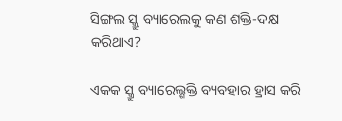ସିଙ୍ଗଲ ସ୍କ୍ରୁ ବ୍ୟାରେଲକୁ କଣ ଶକ୍ତି-ଦକ୍ଷ କରିଥାଏ?

ଏକକ ସ୍କ୍ରୁ ବ୍ୟାରେଲ୍ଶକ୍ତି ବ୍ୟବହାର ହ୍ରାସ କରି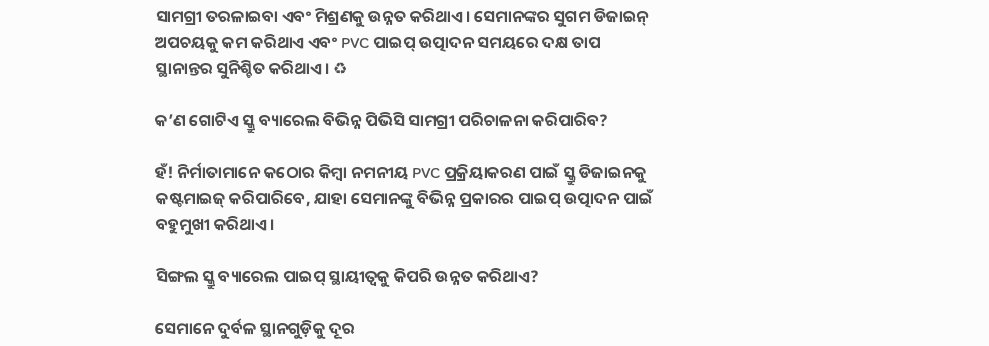ସାମଗ୍ରୀ ତରଳାଇବା ଏବଂ ମିଶ୍ରଣକୁ ଉନ୍ନତ କରିଥାଏ। ସେମାନଙ୍କର ସୁଗମ ଡିଜାଇନ୍ ଅପଚୟକୁ କମ କରିଥାଏ ଏବଂ PVC ପାଇପ୍ ଉତ୍ପାଦନ ସମୟରେ ଦକ୍ଷ ତାପ ସ୍ଥାନାନ୍ତର ସୁନିଶ୍ଚିତ କରିଥାଏ। ♻

କ’ଣ ଗୋଟିଏ ସ୍କ୍ରୁ ବ୍ୟାରେଲ ବିଭିନ୍ନ ପିଭିସି ସାମଗ୍ରୀ ପରିଚାଳନା କରିପାରିବ?

ହଁ! ନିର୍ମାତାମାନେ କଠୋର କିମ୍ବା ନମନୀୟ PVC ପ୍ରକ୍ରିୟାକରଣ ପାଇଁ ସ୍କ୍ରୁ ଡିଜାଇନକୁ କଷ୍ଟମାଇଜ୍ କରିପାରିବେ, ଯାହା ସେମାନଙ୍କୁ ବିଭିନ୍ନ ପ୍ରକାରର ପାଇପ୍ ଉତ୍ପାଦନ ପାଇଁ ବହୁମୁଖୀ କରିଥାଏ।

ସିଙ୍ଗଲ ସ୍କ୍ରୁ ବ୍ୟାରେଲ ପାଇପ୍ ସ୍ଥାୟୀତ୍ୱକୁ କିପରି ଉନ୍ନତ କରିଥାଏ?

ସେମାନେ ଦୁର୍ବଳ ସ୍ଥାନଗୁଡ଼ିକୁ ଦୂର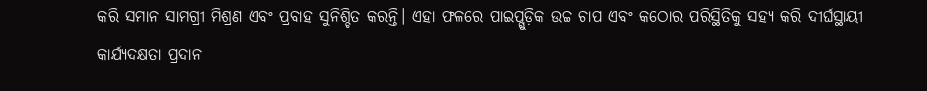କରି ସମାନ ସାମଗ୍ରୀ ମିଶ୍ରଣ ଏବଂ ପ୍ରବାହ ସୁନିଶ୍ଚିତ କରନ୍ତି। ଏହା ଫଳରେ ପାଇପ୍ଗୁଡ଼ିକ ଉଚ୍ଚ ଚାପ ଏବଂ କଠୋର ପରିସ୍ଥିତିକୁ ସହ୍ୟ କରି ଦୀର୍ଘସ୍ଥାୟୀ କାର୍ଯ୍ୟଦକ୍ଷତା ପ୍ରଦାନ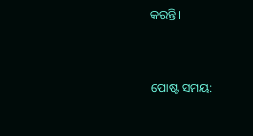କରନ୍ତି।


ପୋଷ୍ଟ ସମୟ: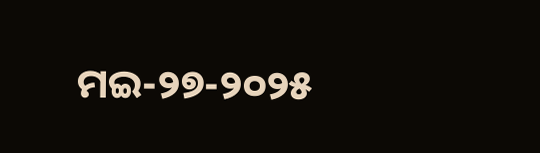ମଇ-୨୭-୨୦୨୫